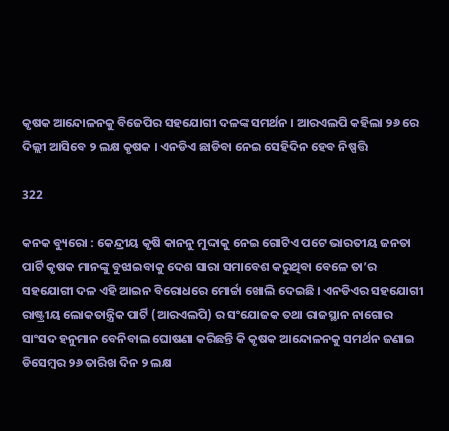କୃଷକ ଆନ୍ଦୋଳନକୁ ବିଜେପିର ସହଯୋଗୀ ଦଳଙ୍କ ସମର୍ଥନ । ଆରଏଲପି କହିଲା ୨୬ ରେ ଦିଲ୍ଲୀ ଆସିବେ ୨ ଲକ୍ଷ କୃଷକ । ଏନଡିଏ ଛାଡିବା ନେଇ ସେହିଦିନ ହେବ ନିଷ୍ପତ୍ତି

322

କନକ ବ୍ୟୁରୋ : କେନ୍ଦ୍ରୀୟ କୃଷି କାନନୁ ମୁଦ୍ଦାକୁ ନେଇ ଗୋଟିଏ ପଟେ ଭାରତୀୟ ଜନତା ପାର୍ଟି କୃଷକ ମାନଙ୍କୁ ବୁଝାଇବାକୁ ଦେଶ ସାରା ସମାବେଶ କରୁଥିବା ବେଳେ ତା’ର ସହଯୋଗୀ ଦଳ ଏହି ଆଇନ ବିରୋଧରେ ମୋର୍ଚ୍ଚା ଖୋଲି ଦେଇଛି । ଏନଡିଏର ସହଯୋଗୀ ରାଷ୍ଟ୍ରୀୟ ଲୋକତାନ୍ତ୍ରିକ ପାର୍ଟି (ଆରଏଲପି) ର ସଂଯୋଜକ ତଥା ରାଜସ୍ଥାନ ନାଗୋର ସାଂସଦ ହନୁମାନ ବେନିବାଲ ଘୋଷଣା କରିଛନ୍ତି କି କୃଷକ ଆନ୍ଦୋଳନକୁ ସମର୍ଥନ ଜଣାଇ ଡିସେମ୍ବର ୨୬ ତାରିଖ ଦିନ ୨ ଲକ୍ଷ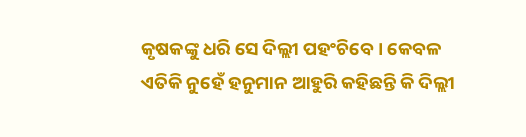କୃଷକଙ୍କୁ ଧରି ସେ ଦିଲ୍ଲୀ ପହଂଚିବେ । କେବଳ ଏତିକି ନୁହେଁ ହନୁମାନ ଆହୁରି କହିଛନ୍ତି କି ଦିଲ୍ଲୀ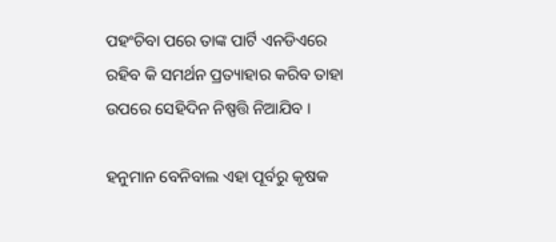ପହଂଚିବା ପରେ ତାଙ୍କ ପାର୍ଟି ଏନଡିଏରେ ରହିବ କି ସମର୍ଥନ ପ୍ରତ୍ୟାହାର କରିବ ତାହା ଉପରେ ସେହିଦିନ ନିଷ୍ପତ୍ତି ନିଆଯିବ ।

ହନୁମାନ ବେନିବାଲ ଏହା ପୂର୍ବରୁ କୃଷକ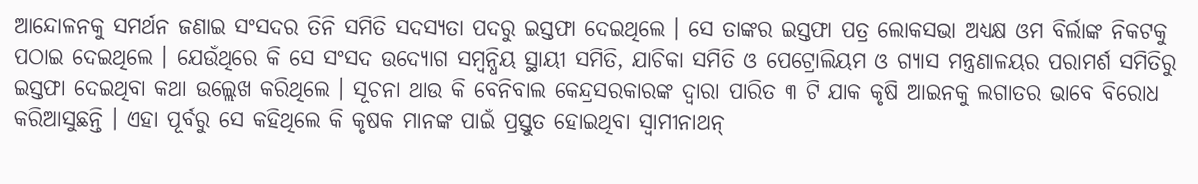ଆନ୍ଦୋଳନକୁ ସମର୍ଥନ ଜଣାଇ ସଂସଦର ତିନି ସମିତି ସଦସ୍ୟତା ପଦରୁ ଇସ୍ତଫା ଦେଇଥିଲେ । ସେ ତାଙ୍କର ଇସ୍ତଫା ପତ୍ର ଲୋକସଭା ଅଧ୍ୟକ୍ଷ ଓମ ବିର୍ଲାଙ୍କ ନିକଟକୁ ପଠାଇ ଦେଇଥିଲେ । ଯେଉଁଥିରେ କି ସେ ସଂସଦ ଉଦ୍ୟୋଗ ସମ୍ବନ୍ଧିୟ ସ୍ଥାୟୀ ସମିତି, ଯାଚିକା ସମିତି ଓ ପେଟ୍ରୋଲିୟମ ଓ ଗ୍ୟାସ ମନ୍ତ୍ରଣାଳୟର ପରାମର୍ଶ ସମିତିରୁ ଇସ୍ତଫା ଦେଇଥିବା କଥା ଉଲ୍ଲେଖ କରିଥିଲେ । ସୂଚନା ଥାଉ କି ବେନିବାଲ କେନ୍ଦ୍ରସରକାରଙ୍କ ଦ୍ୱାରା ପାରିତ ୩ ଟି ଯାକ କୃଷି ଆଇନକୁ ଲଗାତର ଭାବେ ବିରୋଧ କରିଆସୁଛନ୍ତି । ଏହା ପୂର୍ବରୁ ସେ କହିଥିଲେ କି କୃଷକ ମାନଙ୍କ ପାଇଁ ପ୍ରସ୍ତୁତ ହୋଇଥିବା ସ୍ୱାମୀନାଥନ୍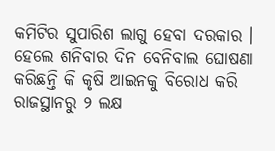କମିଟିର ସୁପାରିଶ ଲାଗୁ ହେବା ଦରକାର । ହେଲେ ଶନିବାର ଦିନ ବେନିବାଲ ଘୋଷଣା କରିଛନ୍ତି କି କୃଷି ଆଇନକୁ ବିରୋଧ କରି ରାଜସ୍ଥାନରୁ ୨ ଲକ୍ଷ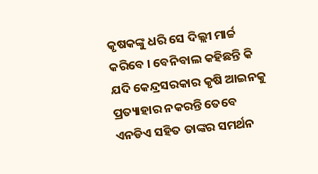କୃଷକଙ୍କୁ ଧରି ସେ ଦିଲ୍ଲୀ ମାର୍ଚ୍ଚ କରିବେ । ବେନିବାଲ କହିଛନ୍ତି କି ଯଦି କେନ୍ଦ୍ରସରକାର କୃଷି ଆଇନକୁ ପ୍ରତ୍ୟାହାର ନକରନ୍ତି ତେବେ ଏନଡିଏ ସହିତ ତାଙ୍କର ସମର୍ଥନ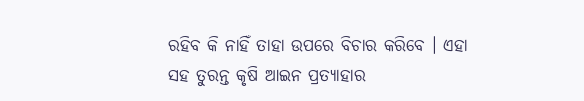ରହିବ କି ନାହିଁ ତାହା ଉପରେ ବିଚାର କରିବେ । ଏହା ସହ ତୁରନ୍ତ କୃଷି ଆଇନ ପ୍ରତ୍ୟାହାର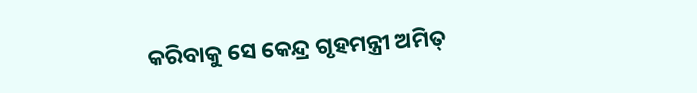କରିବାକୁ ସେ କେନ୍ଦ୍ର ଗୃହମନ୍ତ୍ରୀ ଅମିତ୍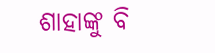ଶାହାଙ୍କୁ ବି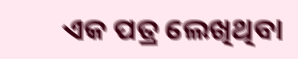ଏକ ପତ୍ର ଲେଖିଥିବା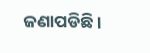ଜଣାପଡିଛି ।